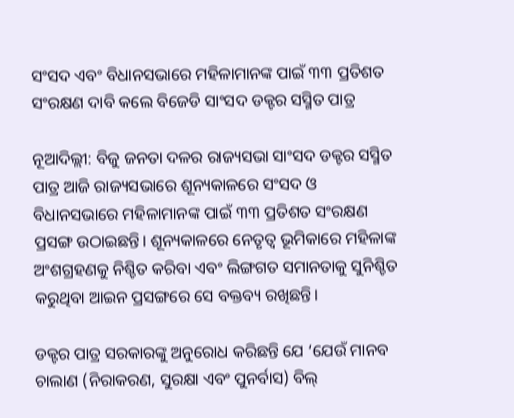ସଂସଦ ଏବଂ ବିଧାନସଭାରେ ମହିଳାମାନଙ୍କ ପାଇଁ ୩୩ ପ୍ରତିଶତ ସଂରକ୍ଷଣ ଦାବି କଲେ ବିଜେଡି ସାଂସଦ ଡକ୍ଟର ସସ୍ମିତ ପାତ୍ର

ନୂଆଦିଲ୍ଲୀ: ବିଜୁ ଜନତା ଦଳର ରାଜ୍ୟସଭା ସାଂସଦ ଡକ୍ଟର ସସ୍ମିତ ପାତ୍ର ଆଜି ରାଜ୍ୟସଭାରେ ଶୂନ୍ୟକାଳରେ ସଂସଦ ଓ ବିଧାନସଭାରେ ମହିଳାମାନଙ୍କ ପାଇଁ ୩୩ ପ୍ରତିଶତ ସଂରକ୍ଷଣ ପ୍ରସଙ୍ଗ ଉଠାଇଛନ୍ତି। ଶୂନ୍ୟକାଳରେ ନେତୃତ୍ୱ ଭୂମିକାରେ ମହିଳାଙ୍କ ଅଂଶଗ୍ରହଣକୁ ନିଶ୍ଚିତ କରିବା ଏବଂ ଲିଙ୍ଗଗତ ସମାନତାକୁ ସୁନିଶ୍ଚିତ କରୁଥିବା ଆଇନ ପ୍ରସଙ୍ଗରେ ସେ ବକ୍ତବ୍ୟ ରଖିଛନ୍ତି।

ଡକ୍ଟର ପାତ୍ର ସରକାରଙ୍କୁ ଅନୁରୋଧ କରିଛନ୍ତି ଯେ ‘ଯେଉଁ ମାନବ ଚାଲାଣ (ନିରାକରଣ, ସୁରକ୍ଷା ଏବଂ ପୁନର୍ବାସ) ବିଲ୍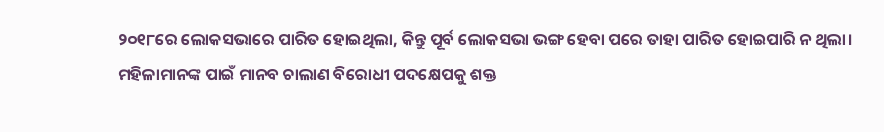୨୦୧୮ରେ ଲୋକସଭାରେ ପାରିତ ହୋଇଥିଲା, କିନ୍ତୁ ପୂର୍ବ ଲୋକସଭା ଭଙ୍ଗ ହେବା ପରେ ତାହା ପାରିତ ହୋଇପାରି ନ ଥିଲା। ମହିଳାମାନଙ୍କ ପାଇଁ ମାନବ ଚାଲାଣ ବିରୋଧୀ ପଦକ୍ଷେପକୁ ଶକ୍ତ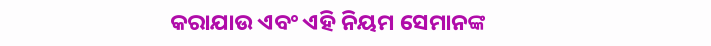କରାଯାଉ ଏବଂ ଏହି ନିୟମ ସେମାନଙ୍କ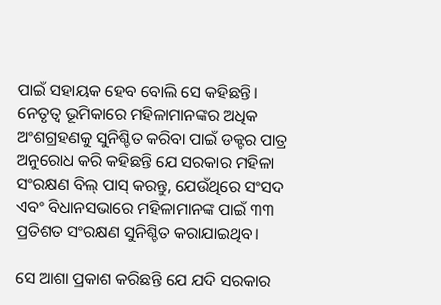ପାଇଁ ସହାୟକ ହେବ ବୋଲି ସେ କହିଛନ୍ତି। ନେତୃତ୍ୱ ଭୂମିକାରେ ମହିଳାମାନଙ୍କର ଅଧିକ ଅଂଶଗ୍ରହଣକୁ ସୁନିଶ୍ଚିତ କରିବା ପାଇଁ ଡକ୍ଟର ପାତ୍ର ଅନୁରୋଧ କରି କହିଛନ୍ତି ଯେ ସରକାର ମହିଳା ସଂରକ୍ଷଣ ବିଲ୍ ପାସ୍ କରନ୍ତୁ, ଯେଉଁଥିରେ ସଂସଦ ଏବଂ ବିଧାନସଭାରେ ମହିଳାମାନଙ୍କ ପାଇଁ ୩୩ ପ୍ରତିଶତ ସଂରକ୍ଷଣ ସୁନିଶ୍ଚିତ କରାଯାଇଥିବ।

ସେ ଆଶା ପ୍ରକାଶ କରିଛନ୍ତି ଯେ ଯଦି ସରକାର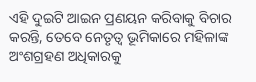ଏହି ଦୁଇଟି ଆଇନ ପ୍ରଣୟନ କରିବାକୁ ବିଚାର କରନ୍ତି, ତେବେ ନେତୃତ୍ୱ ଭୂମିକାରେ ମହିଳାଙ୍କ ଅଂଶଗ୍ରହଣ ଅଧିକାରକୁ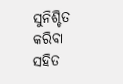ସୁନିଶ୍ଚିତ କରିବା ସହିତ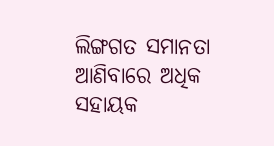ଲିଙ୍ଗଗତ ସମାନତା ଆଣିବାରେ ଅଧିକ ସହାୟକ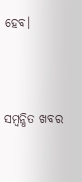ହେବ।



ସମ୍ବନ୍ଧିତ ଖବର